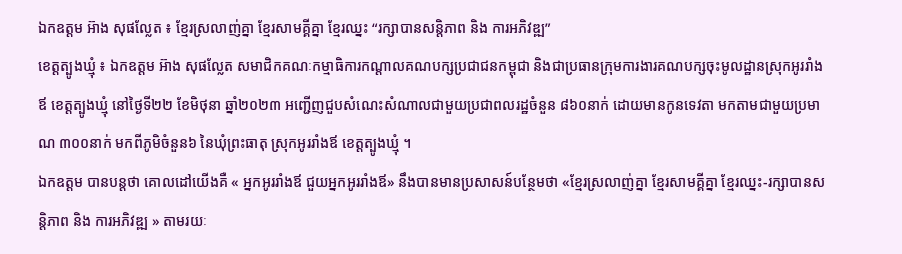ឯកឧត្តម អ៊ាង សុផល្លែត ៖ ខ្មែរស្រលាញ់គ្នា ខ្មែរសាមគ្គីគ្នា ខ្មែរឈ្នះ “រក្សាបានសន្តិភាព និង ការអភិវឌ្ឍ”
ខេត្តត្បូងឃ្មុំ ៖ ឯកឧត្តម អ៊ាង សុផល្លែត សមាជិកគណៈកម្មាធិការកណ្តាលគណបក្សប្រជាជនកម្ពុជា និងជាប្រធានក្រុមការងារគណបក្សចុះមូលដ្ឋានស្រុកអូររាំងឪ ខេត្តត្បូងឃ្មុំ នៅថ្ងៃទី២២ ខែមិថុនា ឆ្នាំ២០២៣ អញ្ជើញជួបសំណេះសំណាលជាមួយប្រជាពលរដ្ឋចំនួន ៨៦០នាក់ ដោយមានកូនទេវតា មកតាមជាមួយប្រមាណ ៣០០នាក់ មកពីភូមិចំនួន៦ នៃឃុំព្រះធាតុ ស្រុកអូររាំងឪ ខេត្តត្បូងឃ្មុំ ។
ឯកឧត្តម បានបន្តថា គោលដៅយើងគឺ « អ្នកអូររាំងឪ ជួយអ្នកអូររាំងឪ» នឹងបានមានប្រសាសន៍បន្ថែមថា «ខ្មែរស្រលាញ់គ្នា ខ្មែរសាមគ្គីគ្នា ខ្មែរឈ្នះ-រក្សាបានសន្តិភាព និង ការអភិវឌ្ឍ » តាមរយៈ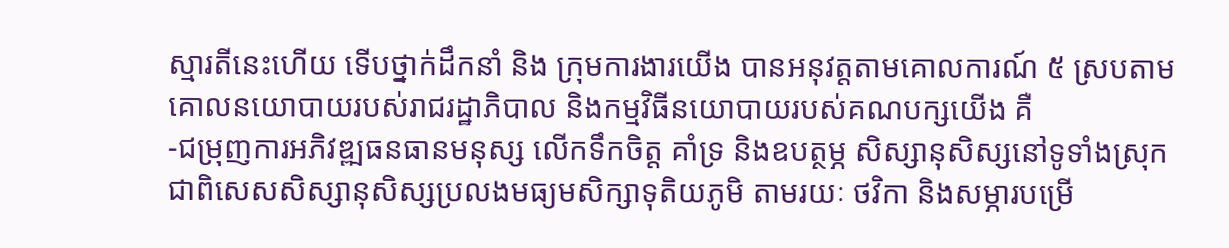ស្មារតីនេះហើយ ទើបថ្នាក់ដឹកនាំ និង ក្រុមការងារយើង បានអនុវត្តតាមគោលការណ៍ ៥ ស្របតាមគោលនយោបាយរបស់រាជរដ្ឋាភិបាល និងកម្មវិធីនយោបាយរបស់គណបក្សយើង គឺ
-ជម្រុញការអភិវឌ្ឍធនធានមនុស្ស លើកទឹកចិត្ត គាំទ្រ និងឧបត្ថម្ភ សិស្សានុសិស្សនៅទូទាំងស្រុក ជាពិសេសសិស្សានុសិស្សប្រលងមធ្យមសិក្សាទុតិយភូមិ តាមរយៈ ថវិកា និងសម្ភារបម្រើ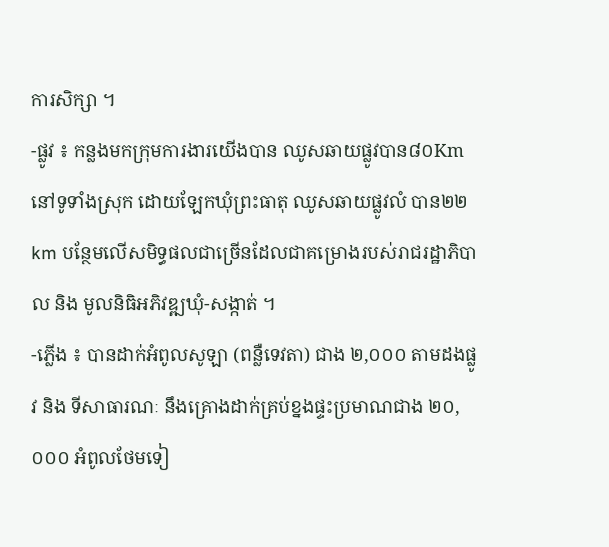ការសិក្សា ។
-ផ្លូវ ៖ កន្លងមកក្រុមការងារយើងបាន ឈូសឆាយផ្លូវបាន៨០Km នៅទូទាំងស្រុក ដោយឡែកឃុំព្រះធាតុ ឈូសឆាយផ្លូវលំ បាន២២km បន្ថែមលើសមិទ្ធផលជាច្រើនដែលជាគម្រោងរបស់រាជរដ្ឋាភិបាល និង មូលនិធិអភិវឌ្ឍឃុំ-សង្កាត់ ។
-ភ្លើង ៖ បានដាក់អំពូលសូឡា (ពន្លឺទេវតា) ជាង ២,០០០ តាមដងផ្លូវ និង ទីសាធារណៈ នឹងគ្រោងដាក់គ្រប់ខ្នងផ្ទះប្រមាណជាង ២០,០០០ អំពូលថែមទៀ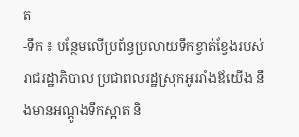ត
-ទឹក ៖ បន្ថែមលើប្រព័ន្ធប្រលាយទឹកខ្វាត់ខ្វែងរបស់រាជរដ្ឋាភិបាល ប្រជាពលរដ្ឋស្រុកអូររាំងឪយើង នឹងមានអណ្តូងទឹកស្អាត និ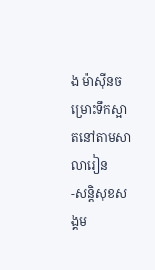ង ម៉ាស៊ីនចម្រោះទឹកស្អាតនៅតាមសាលារៀន
-សន្តិសុខសង្គម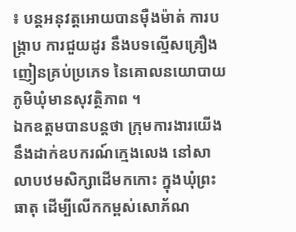៖ បន្តអនុវត្តអោយបានម៉ឺងម៉ាត់ ការបង្រ្កាប ការជួយដូរ នឹងបទល្មើសគ្រឿងញៀនគ្រប់ប្រភេទ នៃគោលនយោបាយភូមិឃុំមានសុវត្ថិភាព ។
ឯកឧត្តមបានបន្តថា ក្រុមការងារយើងនឹងដាក់ឧបករណ៍ក្មេងលេង នៅសាលាបឋមសិក្សាដើមកកោះ ក្នុងឃុំព្រះធាតុ ដើម្បីលើកកម្ពស់សោភ័ណ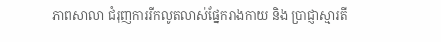ភាពសាលា ជំរុញការរីកលូតលាស់ផ្នែករាងកាយ និង ប្រាជ្ញាស្មារតី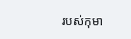របស់កុមា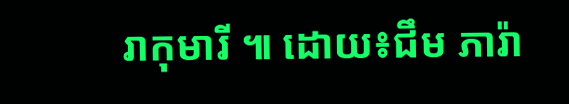រាកុមារី ៕ ដោយ៖ជឹម ភារ៉ា